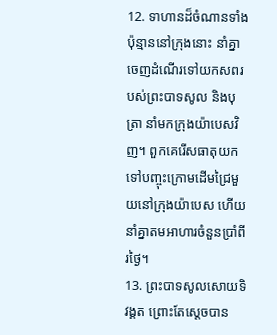12. ទាហានដ៏ចំណានទាំងប៉ុន្មាននៅក្រុងនោះ នាំគ្នាចេញដំណើរទៅយកសពរបស់ព្រះបាទសូល និងបុត្រា នាំមកក្រុងយ៉ាបេសវិញ។ ពួកគេរើសធាតុយកទៅបញ្ចុះក្រោមដើមជ្រៃមួយនៅក្រុងយ៉ាបេស ហើយនាំគ្នាតមអាហារចំនួនប្រាំពីរថ្ងៃ។
13. ព្រះបាទសូលសោយទិវង្គត ព្រោះតែស្ដេចបាន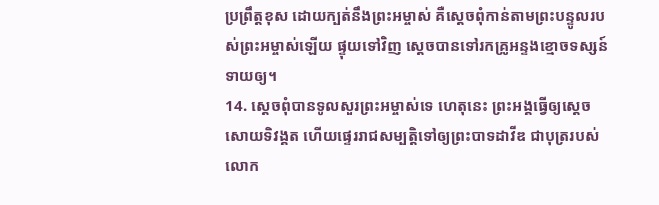ប្រព្រឹត្តខុស ដោយក្បត់នឹងព្រះអម្ចាស់ គឺស្ដេចពុំកាន់តាមព្រះបន្ទូលរបស់ព្រះអម្ចាស់ឡើយ ផ្ទុយទៅវិញ ស្ដេចបានទៅរកគ្រូអន្ទងខ្មោចទស្សន៍ទាយឲ្យ។
14. ស្ដេចពុំបានទូលសួរព្រះអម្ចាស់ទេ ហេតុនេះ ព្រះអង្គធ្វើឲ្យស្ដេចសោយទិវង្គត ហើយផ្ទេររាជសម្បត្តិទៅឲ្យព្រះបាទដាវីឌ ជាបុត្ររបស់លោក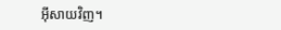អ៊ីសាយវិញ។